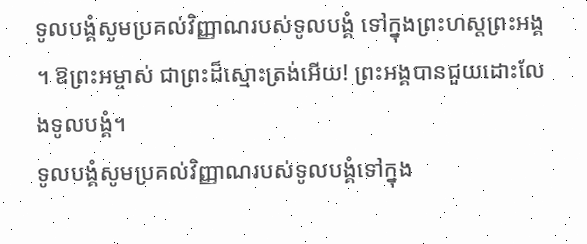ទូលបង្គំសូមប្រគល់វិញ្ញាណរបស់ទូលបង្គំ ទៅក្នុងព្រះហស្ដព្រះអង្គ ។ ឱព្រះអម្ចាស់ ជាព្រះដ៏ស្មោះត្រង់អើយ! ព្រះអង្គបានជួយដោះលែងទូលបង្គំ។
ទូលបង្គំសូមប្រគល់វិញ្ញាណរបស់ទូលបង្គំទៅក្នុង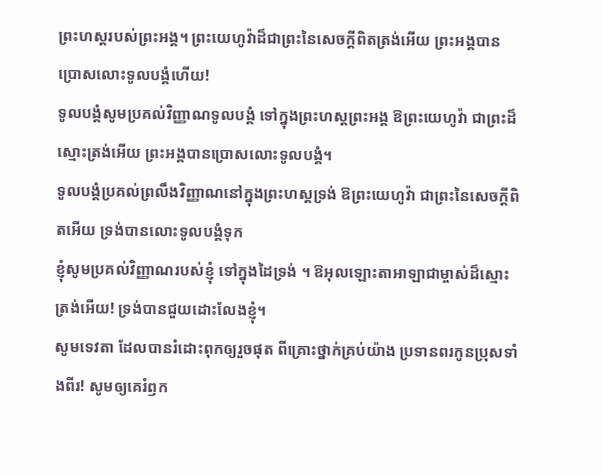ព្រះហស្តរបស់ព្រះអង្គ។ ព្រះយេហូវ៉ាដ៏ជាព្រះនៃសេចក្ដីពិតត្រង់អើយ ព្រះអង្គបានប្រោសលោះទូលបង្គំហើយ!
ទូលបង្គំសូមប្រគល់វិញ្ញាណទូលបង្គំ ទៅក្នុងព្រះហស្តព្រះអង្គ ឱព្រះយេហូវ៉ា ជាព្រះដ៏ស្មោះត្រង់អើយ ព្រះអង្គបានប្រោសលោះទូលបង្គំ។
ទូលបង្គំប្រគល់ព្រលឹងវិញ្ញាណនៅក្នុងព្រះហស្តទ្រង់ ឱព្រះយេហូវ៉ា ជាព្រះនៃសេចក្ដីពិតអើយ ទ្រង់បានលោះទូលបង្គំទុក
ខ្ញុំសូមប្រគល់វិញ្ញាណរបស់ខ្ញុំ ទៅក្នុងដៃទ្រង់ ។ ឱអុលឡោះតាអាឡាជាម្ចាស់ដ៏ស្មោះត្រង់អើយ! ទ្រង់បានជួយដោះលែងខ្ញុំ។
សូមទេវតា ដែលបានរំដោះពុកឲ្យរួចផុត ពីគ្រោះថ្នាក់គ្រប់យ៉ាង ប្រទានពរកូនប្រុសទាំងពីរ! សូមឲ្យគេរំឭក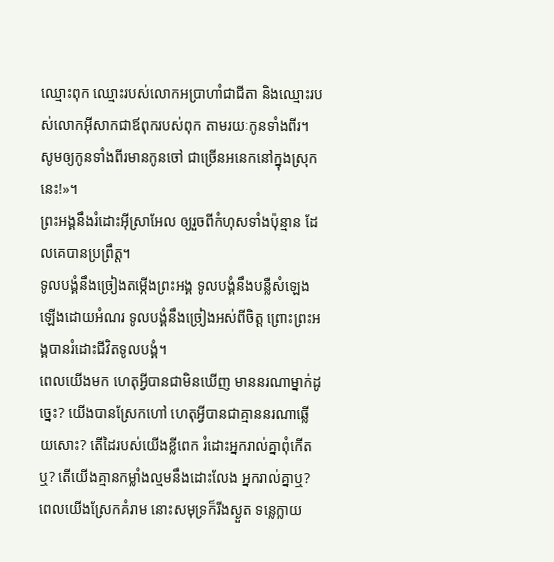ឈ្មោះពុក ឈ្មោះរបស់លោកអប្រាហាំជាជីតា និងឈ្មោះរបស់លោកអ៊ីសាកជាឪពុករបស់ពុក តាមរយៈកូនទាំងពីរ។ សូមឲ្យកូនទាំងពីរមានកូនចៅ ជាច្រើនអនេកនៅក្នុងស្រុកនេះ!»។
ព្រះអង្គនឹងរំដោះអ៊ីស្រាអែល ឲ្យរួចពីកំហុសទាំងប៉ុន្មាន ដែលគេបានប្រព្រឹត្ត។
ទូលបង្គំនឹងច្រៀងតម្កើងព្រះអង្គ ទូលបង្គំនឹងបន្លឺសំឡេងឡើងដោយអំណរ ទូលបង្គំនឹងច្រៀងអស់ពីចិត្ត ព្រោះព្រះអង្គបានរំដោះជីវិតទូលបង្គំ។
ពេលយើងមក ហេតុអ្វីបានជាមិនឃើញ មាននរណាម្នាក់ដូច្នេះ? យើងបានស្រែកហៅ ហេតុអ្វីបានជាគ្មាននរណាឆ្លើយសោះ? តើដៃរបស់យើងខ្លីពេក រំដោះអ្នករាល់គ្នាពុំកើតឬ? តើយើងគ្មានកម្លាំងល្មមនឹងដោះលែង អ្នករាល់គ្នាឬ? ពេលយើងស្រែកគំរាម នោះសមុទ្រក៏រីងស្ងួត ទន្លេក្លាយ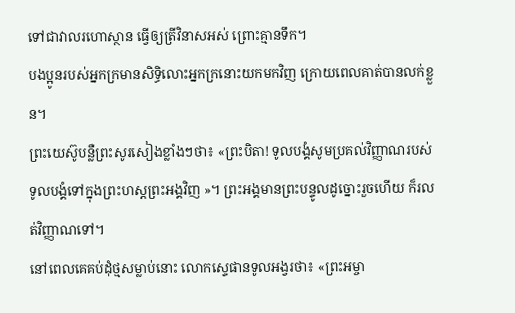ទៅជាវាលរហោស្ថាន ធ្វើឲ្យត្រីវិនាសអស់ ព្រោះគ្មានទឹក។
បងប្អូនរបស់អ្នកក្រមានសិទ្ធិលោះអ្នកក្រនោះយកមកវិញ ក្រោយពេលគាត់បានលក់ខ្លួន។
ព្រះយេស៊ូបន្លឺព្រះសូរសៀងខ្លាំងៗថា៖ «ព្រះបិតា! ទូលបង្គំសូមប្រគល់វិញ្ញាណរបស់ទូលបង្គំទៅក្នុងព្រះហស្ដព្រះអង្គវិញ »។ ព្រះអង្គមានព្រះបន្ទូលដូច្នោះរួចហើយ ក៏រលត់វិញ្ញាណទៅ។
នៅពេលគេគប់ដុំថ្មសម្លាប់នោះ លោកស្ទេផានទូលអង្វរថា៖ «ព្រះអម្ចា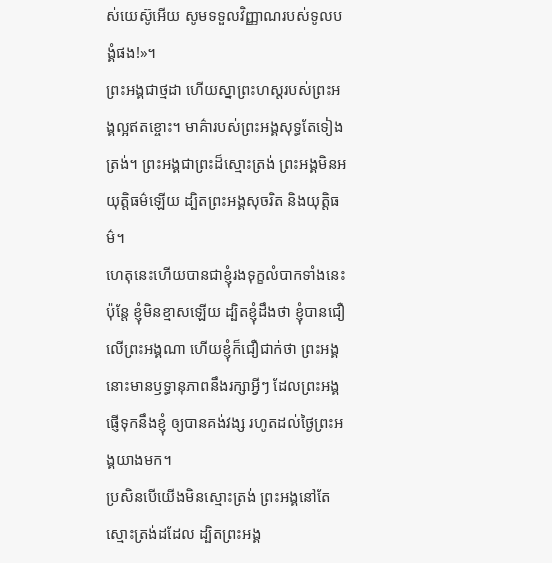ស់យេស៊ូអើយ សូមទទួលវិញ្ញាណរបស់ទូលបង្គំផង!»។
ព្រះអង្គជាថ្មដា ហើយស្នាព្រះហស្ដរបស់ព្រះអង្គល្អឥតខ្ចោះ។ មាគ៌ារបស់ព្រះអង្គសុទ្ធតែទៀងត្រង់។ ព្រះអង្គជាព្រះដ៏ស្មោះត្រង់ ព្រះអង្គមិនអយុត្តិធម៌ឡើយ ដ្បិតព្រះអង្គសុចរិត និងយុត្តិធម៌។
ហេតុនេះហើយបានជាខ្ញុំរងទុក្ខលំបាកទាំងនេះ ប៉ុន្តែ ខ្ញុំមិនខ្មាសឡើយ ដ្បិតខ្ញុំដឹងថា ខ្ញុំបានជឿលើព្រះអង្គណា ហើយខ្ញុំក៏ជឿជាក់ថា ព្រះអង្គនោះមានឫទ្ធានុភាពនឹងរក្សាអ្វីៗ ដែលព្រះអង្គផ្ញើទុកនឹងខ្ញុំ ឲ្យបានគង់វង្ស រហូតដល់ថ្ងៃព្រះអង្គយាងមក។
ប្រសិនបើយើងមិនស្មោះត្រង់ ព្រះអង្គនៅតែស្មោះត្រង់ដដែល ដ្បិតព្រះអង្គ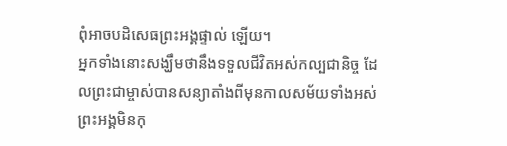ពុំអាចបដិសេធព្រះអង្គផ្ទាល់ ឡើយ។
អ្នកទាំងនោះសង្ឃឹមថានឹងទទួលជីវិតអស់កល្បជានិច្ច ដែលព្រះជាម្ចាស់បានសន្យាតាំងពីមុនកាលសម័យទាំងអស់ ព្រះអង្គមិនកុ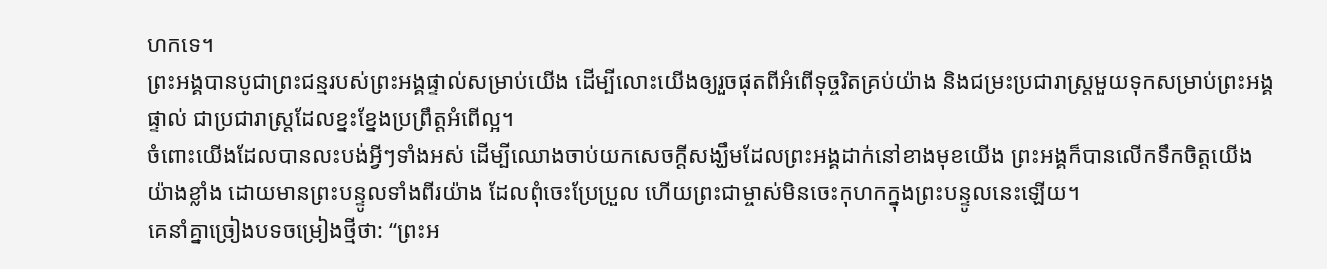ហកទេ។
ព្រះអង្គបានបូជាព្រះជន្មរបស់ព្រះអង្គផ្ទាល់សម្រាប់យើង ដើម្បីលោះយើងឲ្យរួចផុតពីអំពើទុច្ចរិតគ្រប់យ៉ាង និងជម្រះប្រជារាស្ត្រមួយទុកសម្រាប់ព្រះអង្គផ្ទាល់ ជាប្រជារាស្ត្រដែលខ្នះខ្នែងប្រព្រឹត្តអំពើល្អ។
ចំពោះយើងដែលបានលះបង់អ្វីៗទាំងអស់ ដើម្បីឈោងចាប់យកសេចក្ដីសង្ឃឹមដែលព្រះអង្គដាក់នៅខាងមុខយើង ព្រះអង្គក៏បានលើកទឹកចិត្តយើងយ៉ាងខ្លាំង ដោយមានព្រះបន្ទូលទាំងពីរយ៉ាង ដែលពុំចេះប្រែប្រួល ហើយព្រះជាម្ចាស់មិនចេះកុហកក្នុងព្រះបន្ទូលនេះឡើយ។
គេនាំគ្នាច្រៀងបទចម្រៀងថ្មីថា: “ព្រះអ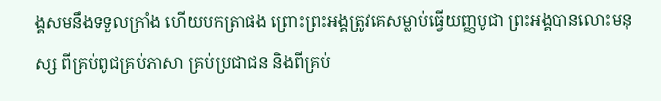ង្គសមនឹងទទួលក្រាំង ហើយបកត្រាផង ព្រោះព្រះអង្គត្រូវគេសម្លាប់ធ្វើយញ្ញបូជា ព្រះអង្គបានលោះមនុស្ស ពីគ្រប់ពូជគ្រប់ភាសា គ្រប់ប្រជាជន និងពីគ្រប់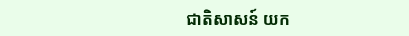ជាតិសាសន៍ យក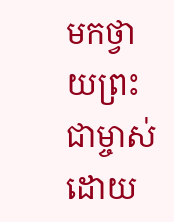មកថ្វាយព្រះជាម្ចាស់ ដោយ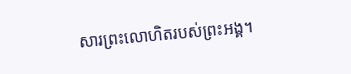សារព្រះលោហិតរបស់ព្រះអង្គ។